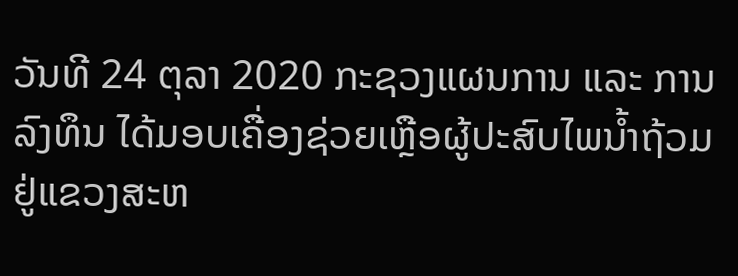ວັນທີ 24 ຕຸລາ 2020 ກະຊວງແຜນການ ແລະ ການລົງທຶນ ໄດ້ມອບເຄື່ອງຊ່ວຍເຫຼືອຜູ້ປະສົບໄພນໍ້າຖ້ວມຢູ່ແຂວງສະຫ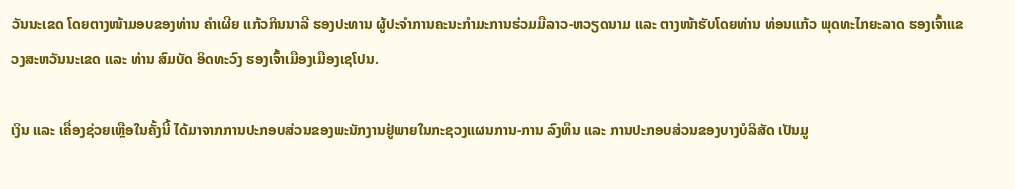ວັນນະເຂດ ໂດຍຕາງໜ້າມອບຂອງທ່ານ ຄຳເຜີຍ ແກ້ວກິນນາລີ ຮອງປະທານ ຜູ້ປະຈໍາການຄະນະກຳມະການຮ່ວມມືລາວ-ຫວຽດນາມ ແລະ ຕາງໜ້າຮັບໂດຍທ່ານ ທ່ອນແກ້ວ ພຸດທະໄກຍະລາດ ຮອງເຈົ້າແຂວງສະຫວັນນະເຂດ ແລະ ທ່ານ ສົມບັດ ອິດທະວົງ ຮອງເຈົ້າເມືອງເມືອງເຊໂປນ.

ເງິນ ແລະ ເຄື່ອງຊ່ວຍເຫຼືອໃນຄັ້ງນີ້ ໄດ້ມາຈາກການປະກອບສ່ວນຂອງພະນັກງານຢູ່ພາຍໃນກະຊວງແຜນການ-ການ ລົງທຶນ ແລະ ການປະກອບສ່ວນຂອງບາງບໍລິສັດ ເປັນມູ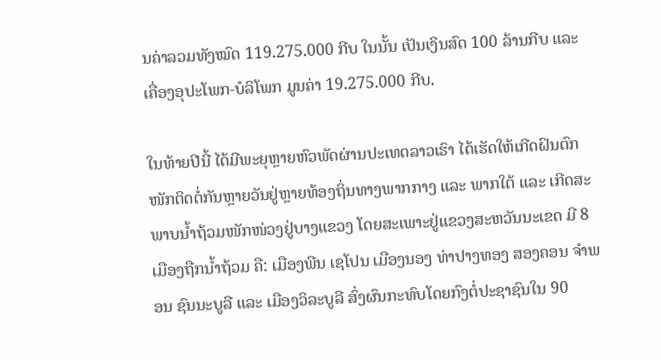ນຄ່າລວມທັງໝົດ 119.275.000 ກີບ ໃນນັ້ນ ເປັນເງິນສົດ 100 ລ້ານກີບ ແລະ ເຄື່ອງອຸປະໂພກ-ບໍລິໂພກ ມູນຄ່າ 19.275.000 ກີບ.

ໃນທ້າຍປີນີ້ ໄດ້ມີພະຍຸຫຼາຍຫົວພັດຜ່ານປະເທດລາວເຮົາ ໄດ້ເຮັດໃຫ້ເກີດຝົນຕົກໜັກຕິດຕໍ່ກັນຫຼາຍວັນຢູ່ຫຼາຍທ້ອງຖິ່ນທາງພາກກາງ ແລະ ພາກໃຕ້ ແລະ ເກີດສະພາບນໍ້າຖ້ວມໜັກໜ່ວງຢູ່ບາງແຂວງ ໂດຍສະເພາະຢູ່ແຂວງສະຫວັນນະເຂດ ມີ 8 ເມືອງຖືກນໍ້າຖ້ວມ ຄື: ເມືອງພີນ ເຊໂປນ ເມືອງນອງ ທ່າປາງທອງ ສອງຄອນ ຈຳພອນ ຊົນນະບູລີ ແລະ ເມືອງວິລະບູລີ ສົ່ງຜົນກະທົບໂດຍກົງຕໍ່ປະຊາຊົນໃນ 90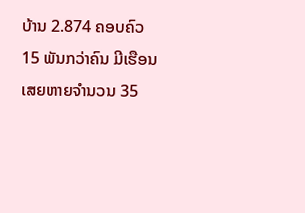ບ້ານ 2.874 ຄອບຄົວ 15 ພັນກວ່າຄົນ ມີເຮືອນເສຍຫາຍຈຳນວນ 35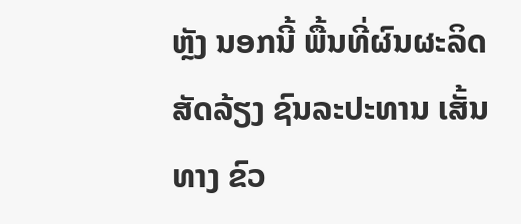ຫຼັງ ນອກນີ້ ພື້ນທີ່ຜົນຜະລິດ ສັດລ້ຽງ ຊົນລະປະທານ ເສັ້ນທາງ ຂົວ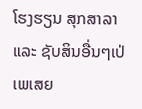ໂຮງຮຽນ ສຸກສາລາ ແລະ ຊັບສິນອື່ນໆເປ່ເພເສຍ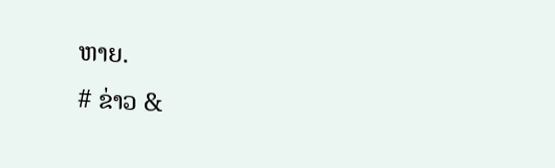ຫາຍ.
# ຂ່າວ &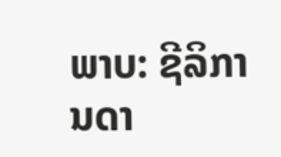ພາບ: ຊີລິການດາ